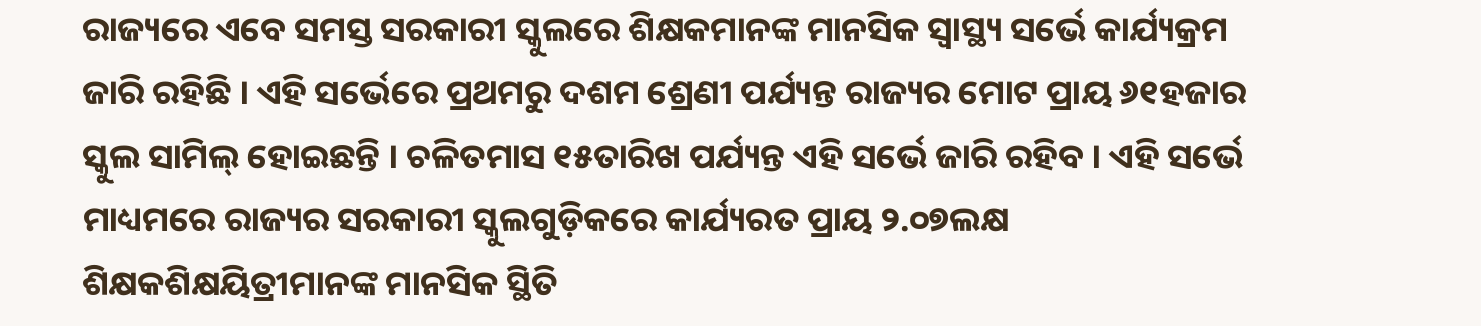ରାଜ୍ୟରେ ଏବେ ସମସ୍ତ ସରକାରୀ ସ୍କୁଲରେ ଶିକ୍ଷକମାନଙ୍କ ମାନସିକ ସ୍ୱାସ୍ଥ୍ୟ ସର୍ଭେ କାର୍ଯ୍ୟକ୍ରମ ଜାରି ରହିଛି । ଏହି ସର୍ଭେରେ ପ୍ରଥମରୁ ଦଶମ ଶ୍ରେଣୀ ପର୍ଯ୍ୟନ୍ତ ରାଜ୍ୟର ମୋଟ ପ୍ରାୟ ୬୧ହଜାର ସ୍କୁଲ ସାମିଲ୍ ହୋଇଛନ୍ତି । ଚଳିତମାସ ୧୫ତାରିଖ ପର୍ଯ୍ୟନ୍ତ ଏହି ସର୍ଭେ ଜାରି ରହିବ । ଏହି ସର୍ଭେ ମାଧ୍ୟମରେ ରାଜ୍ୟର ସରକାରୀ ସ୍କୁଲଗୁଡ଼ିକରେ କାର୍ଯ୍ୟରତ ପ୍ରାୟ ୨.୦୭ଲକ୍ଷ ଶିକ୍ଷକଶିକ୍ଷୟିତ୍ରୀମାନଙ୍କ ମାନସିକ ସ୍ଥିତି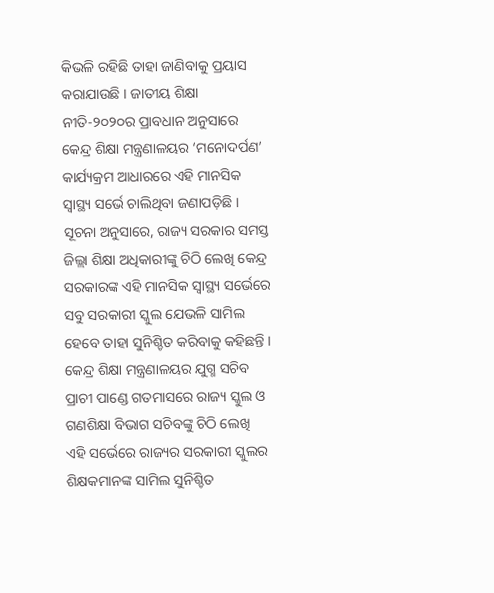କିଭଳି ରହିଛି ତାହା ଜାଣିବାକୁ ପ୍ରୟାସ କରାଯାଉଛି । ଜାତୀୟ ଶିକ୍ଷା ନୀତି-୨୦୨୦ର ପ୍ରାବଧାନ ଅନୁସାରେ କେନ୍ଦ୍ର ଶିକ୍ଷା ମନ୍ତ୍ରଣାଳୟର ‘ମନୋଦର୍ପଣ’ କାର୍ଯ୍ୟକ୍ରମ ଆଧାରରେ ଏହି ମାନସିକ ସ୍ୱାସ୍ଥ୍ୟ ସର୍ଭେ ଚାଲିଥିବା ଜଣାପଡ଼ିଛି ।
ସୂଚନା ଅନୁସାରେ, ରାଜ୍ୟ ସରକାର ସମସ୍ତ ଜିଲ୍ଲା ଶିକ୍ଷା ଅଧିକାରୀଙ୍କୁ ଚିଠି ଲେଖି କେନ୍ଦ୍ର ସରକାରଙ୍କ ଏହି ମାନସିକ ସ୍ୱାସ୍ଥ୍ୟ ସର୍ଭେରେ ସବୁ ସରକାରୀ ସ୍କୁଲ ଯେଭଳି ସାମିଲ ହେବେ ତାହା ସୁନିଶ୍ଚିତ କରିବାକୁ କହିଛନ୍ତି । କେନ୍ଦ୍ର ଶିକ୍ଷା ମନ୍ତ୍ରଣାଳୟର ଯୁଗ୍ମ ସଚିବ ପ୍ରାଚୀ ପାଣ୍ଡେ ଗତମାସରେ ରାଜ୍ୟ ସ୍କୁଲ ଓ ଗଣଶିକ୍ଷା ବିଭାଗ ସଚିବଙ୍କୁ ଚିଠି ଲେଖି ଏହି ସର୍ଭେରେ ରାଜ୍ୟର ସରକାରୀ ସ୍କୁଲର ଶିକ୍ଷକମାନଙ୍କ ସାମିଲ ସୁନିଶ୍ଚିତ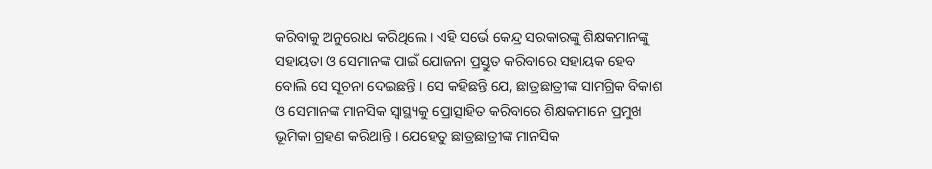କରିବାକୁ ଅନୁରୋଧ କରିଥିଲେ । ଏହି ସର୍ଭେ କେନ୍ଦ୍ର ସରକାରଙ୍କୁ ଶିକ୍ଷକମାନଙ୍କୁ ସହାୟତା ଓ ସେମାନଙ୍କ ପାଇଁ ଯୋଜନା ପ୍ରସ୍ତୁତ କରିବାରେ ସହାୟକ ହେବ ବୋଲି ସେ ସୂଚନା ଦେଇଛନ୍ତି । ସେ କହିଛନ୍ତି ଯେ, ଛାତ୍ରଛାତ୍ରୀଙ୍କ ସାମଗ୍ରିକ ବିକାଶ ଓ ସେମାନଙ୍କ ମାନସିକ ସ୍ୱାସ୍ଥ୍ୟକୁ ପ୍ରୋତ୍ସାହିତ କରିବାରେ ଶିକ୍ଷକମାନେ ପ୍ରମୁଖ ଭୂମିକା ଗ୍ରହଣ କରିଥାନ୍ତି । ଯେହେତୁ ଛାତ୍ରଛାତ୍ରୀଙ୍କ ମାନସିକ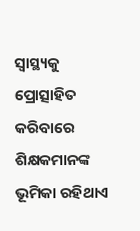ସ୍ୱାସ୍ଥ୍ୟକୁ ପ୍ରୋତ୍ସାହିତ କରିବାରେ ଶିକ୍ଷକମାନଙ୍କ ଭୂମିକା ରହିଥାଏ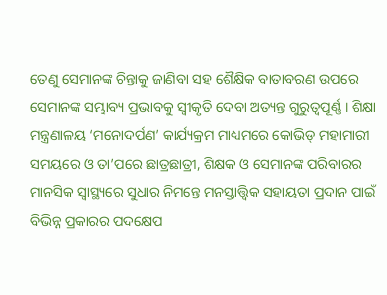ତେଣୁ ସେମାନଙ୍କ ଚିନ୍ତାକୁ ଜାଣିବା ସହ ଶୈକ୍ଷିକ ବାତାବରଣ ଉପରେ ସେମାନଙ୍କ ସମ୍ଭାବ୍ୟ ପ୍ରଭାବକୁ ସ୍ୱୀକୃତି ଦେବା ଅତ୍ୟନ୍ତ ଗୁରୁତ୍ୱପୂର୍ଣ୍ଣ । ଶିକ୍ଷା ମନ୍ତ୍ରଣାଳୟ ‘ମନୋଦର୍ପଣ’ କାର୍ଯ୍ୟକ୍ରମ ମାଧ୍ୟମରେ କୋଭିଡ୍ ମହାମାରୀ ସମୟରେ ଓ ତା’ପରେ ଛାତ୍ରଛାତ୍ରୀ, ଶିକ୍ଷକ ଓ ସେମାନଙ୍କ ପରିବାରର ମାନସିକ ସ୍ୱାସ୍ଥ୍ୟରେ ସୁଧାର ନିମନ୍ତେ ମନସ୍ତାତ୍ତ୍ୱିକ ସହାୟତା ପ୍ରଦାନ ପାଇଁ ବିଭିନ୍ନ ପ୍ରକାରର ପଦକ୍ଷେପ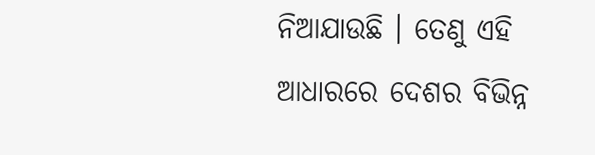ନିଆଯାଉଛି । ତେଣୁ ଏହି ଆଧାରରେ ଦେଶର ବିଭିନ୍ନ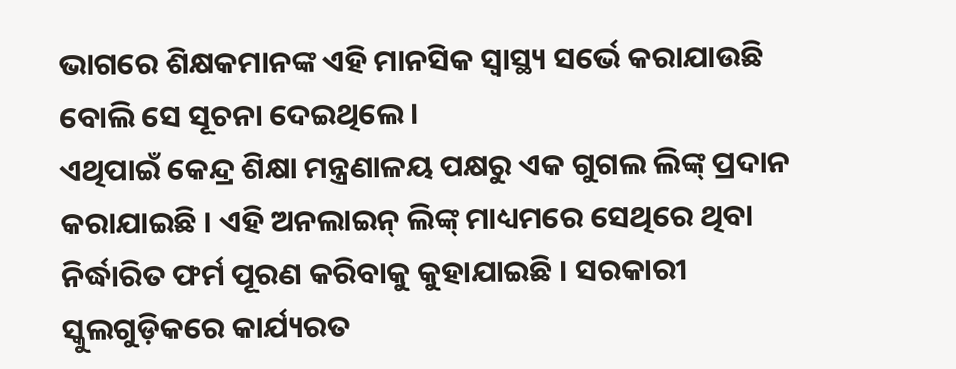ଭାଗରେ ଶିକ୍ଷକମାନଙ୍କ ଏହି ମାନସିକ ସ୍ୱାସ୍ଥ୍ୟ ସର୍ଭେ କରାଯାଉଛି ବୋଲି ସେ ସୂଚନା ଦେଇଥିଲେ ।
ଏଥିପାଇଁ କେନ୍ଦ୍ର ଶିକ୍ଷା ମନ୍ତ୍ରଣାଳୟ ପକ୍ଷରୁ ଏକ ଗୁଗଲ ଲିଙ୍କ୍ ପ୍ରଦାନ କରାଯାଇଛି । ଏହି ଅନଲାଇନ୍ ଲିଙ୍କ୍ ମାଧ୍ୟମରେ ସେଥିରେ ଥିବା ନିର୍ଦ୍ଧାରିତ ଫର୍ମ ପୂରଣ କରିବାକୁ କୁହାଯାଇଛି । ସରକାରୀ ସ୍କୁଲଗୁଡ଼ିକରେ କାର୍ଯ୍ୟରତ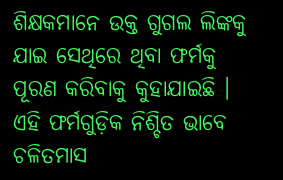ଶିକ୍ଷକମାନେ ଉକ୍ତ ଗୁଗଲ ଲିଙ୍କକୁ ଯାଇ ସେଥିରେ ଥିବା ଫର୍ମକୁ ପୂରଣ କରିବାକୁ କୁହାଯାଇଛି । ଏହି ଫର୍ମଗୁଡ଼ିକ ନିଶ୍ଚିତ ଭାବେ ଚଳିତମାସ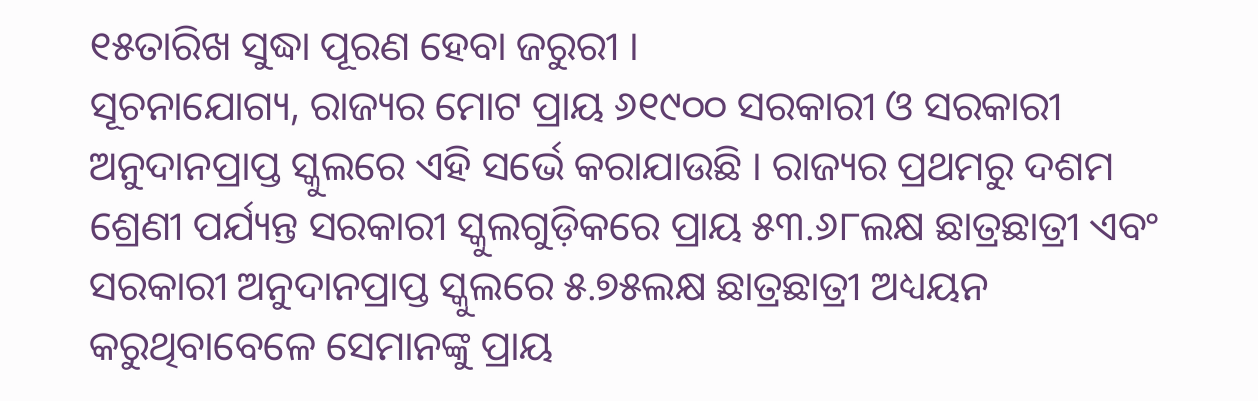୧୫ତାରିଖ ସୁଦ୍ଧା ପୂରଣ ହେବା ଜରୁରୀ ।
ସୂଚନାଯୋଗ୍ୟ, ରାଜ୍ୟର ମୋଟ ପ୍ରାୟ ୬୧୯୦୦ ସରକାରୀ ଓ ସରକାରୀ ଅନୁଦାନପ୍ରାପ୍ତ ସ୍କୁଲରେ ଏହି ସର୍ଭେ କରାଯାଉଛି । ରାଜ୍ୟର ପ୍ରଥମରୁ ଦଶମ ଶ୍ରେଣୀ ପର୍ଯ୍ୟନ୍ତ ସରକାରୀ ସ୍କୁଲଗୁଡ଼ିକରେ ପ୍ରାୟ ୫୩.୬୮ଲକ୍ଷ ଛାତ୍ରଛାତ୍ରୀ ଏବଂ ସରକାରୀ ଅନୁଦାନପ୍ରାପ୍ତ ସ୍କୁଲରେ ୫.୭୫ଲକ୍ଷ ଛାତ୍ରଛାତ୍ରୀ ଅଧ୍ୟୟନ କରୁଥିବାବେଳେ ସେମାନଙ୍କୁ ପ୍ରାୟ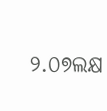୨.୦୭ଲକ୍ଷ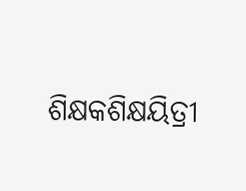ଶିକ୍ଷକଶିକ୍ଷୟିତ୍ରୀ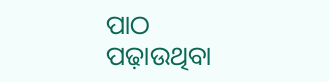ପାଠ ପଢ଼ାଉଥିବା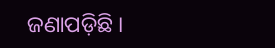ଜଣାପଡ଼ିଛି ।